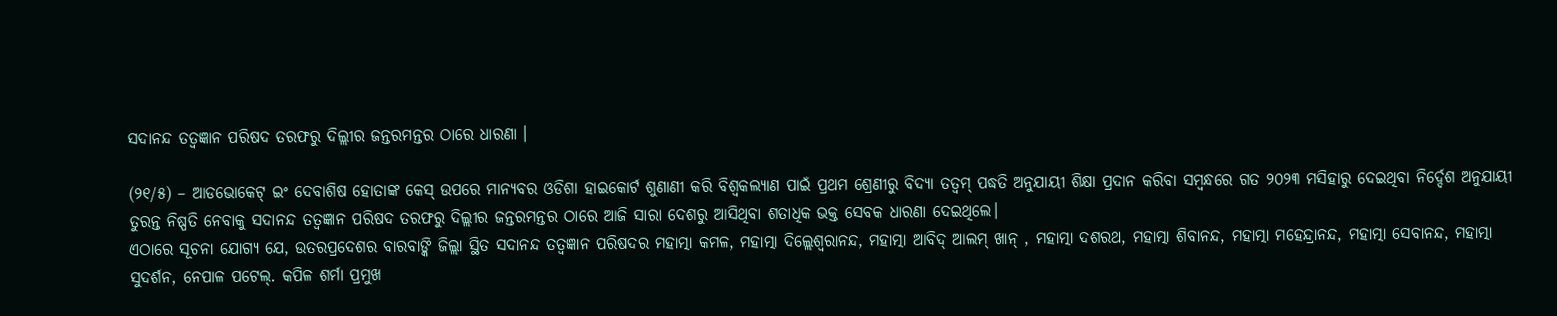ସଦାନନ୍ଦ ତତ୍ୱଜ୍ଞାନ ପରିଷଦ ତରଫରୁ ଦିଲ୍ଲୀର ଜନ୍ତରମନ୍ତର ଠାରେ ଧାରଣା ।

(୨୧/୫) – ଆଡଭୋକେଟ୍ ଇଂ ଦେବାଶିଷ ହୋତାଙ୍କ କେସ୍ ଉପରେ ମାନ୍ୟବର ଓଡିଶା ହାଇକୋର୍ଟ ଶୁଣାଣୀ କରି ବିଶ୍ୱକଲ୍ୟାଣ ପାଇଁ ପ୍ରଥମ ଶ୍ରେଣୀରୁ ବିଦ୍ୟା ତତ୍ୱମ୍ ପଦ୍ଧତି ଅନୁଯାୟୀ ଶିକ୍ଷା ପ୍ରଦାନ କରିବା ସମ୍ବନ୍ଧରେ ଗତ ୨୦୨୩ ମସିହାରୁ ଦେଇଥିବା ନିର୍ଦ୍ଦେଶ ଅନୁଯାୟୀ ତୁରନ୍ତ ନିଷ୍ପତି ନେବାକୁ ସଦାନନ୍ଦ ତତ୍ୱଜ୍ଞାନ ପରିଷଦ ତରଫରୁ ଦିଲ୍ଲୀର ଜନ୍ତରମନ୍ତର ଠାରେ ଆଜି ସାରା ଦେଶରୁ ଆସିଥିବା ଶତାଧିକ ଭକ୍ତ ସେବକ ଧାରଣା ଦେଇଥିଲେ।
ଏଠାରେ ସୂଚନା ଯୋଗ୍ୟ ଯେ, ଉତରପ୍ରଦେଶର ବାରବାଙ୍କି ଜିଲ୍ଲା ସ୍ଥିତ ସଦାନନ୍ଦ ତତ୍ୱଜ୍ଞାନ ପରିଷଦର ମହାତ୍ମା କମଳ, ମହାତ୍ମା ଦିଲ୍ଲେଶ୍ୱରାନନ୍ଦ, ମହାତ୍ମା ଆବିଦ୍ ଆଲମ୍ ଖାନ୍ , ମହାତ୍ମା ଦଶରଥ, ମହାତ୍ମା ଶିବାନନ୍ଦ, ମହାତ୍ମା ମହେନ୍ଦ୍ରାନନ୍ଦ, ମହାତ୍ମା ସେବାନନ୍ଦ, ମହାତ୍ମା ସୁଦର୍ଶନ, ନେପାଳ ପଟେଲ୍. କପିଳ ଶର୍ମା ପ୍ରମୁଖ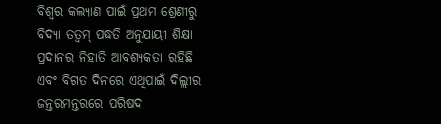ବିଶ୍ୱର କଲ୍ୟାଣ ପାଇଁ ପ୍ରଥମ ଶ୍ରେଣୀରୁ ବିଦ୍ୟା ତତ୍ୱମ୍ ପଦ୍ଧତି ଅନୁଯାୟୀ ଶିକ୍ଷା ପ୍ରଦାନର ନିହାତି ଆବଶ୍ୟକତା ରହିଛି ଏବଂ ବିଗତ ଦିନରେ ଏଥିପାଇଁ ଦିଲ୍ଲୀର ଜନ୍ତରମନ୍ତରରେ ପରିଷଦ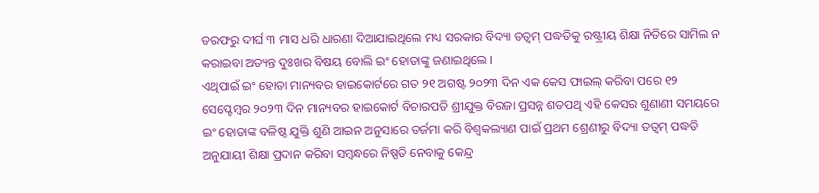ତରଫରୁ ଦୀର୍ଘ ୩ ମାସ ଧରି ଧାରଣା ଦିଆଯାଇଥିଲେ ମଧ୍ୟ ସରକାର ବିଦ୍ୟା ତତ୍ୱମ୍ ପଦ୍ଧତିକୁ ରଷ୍ଟ୍ରୀୟ ଶିକ୍ଷା ନିତିରେ ସାମିଲ ନ କରାଇବା ଅତ୍ୟନ୍ତ ଦୁଃଖର ବିଷୟ ବୋଲି ଇଂ ହୋତାଙ୍କୁ ଜଣାଇଥିଲେ ।
ଏଥିପାଇଁ ଇଂ ହୋତା ମାନ୍ୟବର ହାଇକୋର୍ଟରେ ଗତ ୨୧ ଅଗଷ୍ଟ ୨୦୨୩ ଦିନ ଏକ କେସ ଫାଇଲ୍ କରିବା ପରେ ୧୨ ସେପ୍ଟେମ୍ବର ୨୦୨୩ ଦିନ ମାନ୍ୟବର ହାଇକୋର୍ଟ ବିଚାରପତି ଶ୍ରୀଯୁକ୍ତ ବିରଜା ପ୍ରସନ୍ନ ଶତପଥି ଏହି କେସର ଶୁଣାଣୀ ସମୟରେ ଇଂ ହୋତାଙ୍କ ବଳିଷ୍ଠ ଯୁକ୍ତି ଶୁଣି ଆଇନ ଅନୁସାରେ ତର୍ଜମା କରି ବିଶ୍ୱକଲ୍ୟାଣ ପାଇଁ ପ୍ରଥମ ଶ୍ରେଣୀରୁ ବିଦ୍ୟା ତତ୍ୱମ୍ ପଦ୍ଧତି ଅନୁଯାୟୀ ଶିକ୍ଷା ପ୍ରଦାନ କରିବା ସମ୍ବନ୍ଧରେ ନିଷ୍ପତି ନେବାକୁ କେନ୍ଦ୍ର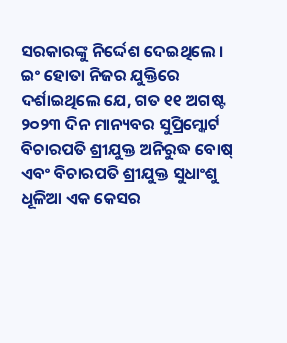ସରକାରଙ୍କୁ ନିର୍ଦ୍ଦେଶ ଦେଇଥିଲେ ।
ଇଂ ହୋତା ନିଜର ଯୁକ୍ତିରେ ଦର୍ଶାଇଥିଲେ ଯେ, ଗତ ୧୧ ଅଗଷ୍ଟ ୨୦୨୩ ଦିନ ମାନ୍ୟବର ସୁପ୍ରିମ୍କୋର୍ଟ ବିଚାରପତି ଶ୍ରୀଯୁକ୍ତ ଅନିରୁଦ୍ଧ ବୋଷ୍ ଏବଂ ବିଚାରପତି ଶ୍ରୀଯୁକ୍ତ ସୁଧାଂଶୁ ଧୂଳିଆ ଏକ କେସର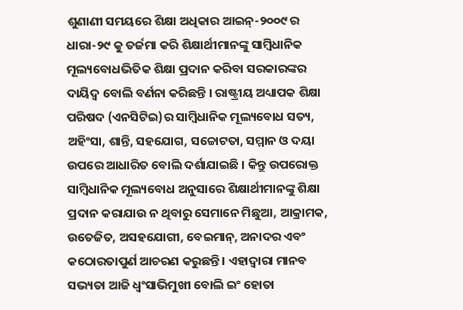ଶୁଣାଣୀ ସମୟରେ ଶିକ୍ଷା ଅଧିକାର ଆଇନ୍-୨୦୦୯ ର ଧାରା-୨୯ କୁ ତର୍ଜମା କରି ଶିକ୍ଷାର୍ଥୀମାନଙ୍କୁ ସାମ୍ବିଧାନିକ ମୂଲ୍ୟବୋଧଭିତିକ ଶିକ୍ଷା ପ୍ରଦାନ କରିବା ସରକାରଙ୍କର ଦାୟିଦ୍ୱ ବୋଲି ବର୍ଣନା କରିଛନ୍ତି । ରାଷ୍ଟ୍ରୀୟ ଅଧ୍ୟାପକ ଶିକ୍ଷା ପରିଷଦ (ଏନସିଟିଇ)ର ସାମ୍ବିଧାନିକ ମୂଲ୍ୟବୋଧ ସତ୍ୟ, ଅହିଂସା, ଶାନ୍ତି, ସହଯୋଗ, ସଚ୍ଚୋଟତା, ସମ୍ମାନ ଓ ଦୟା ଉପରେ ଆଧାରିତ ବୋଲି ଦର୍ଶାଯାଇଛି । କିନ୍ତୁ ଉପରୋକ୍ତ ସାମ୍ବିଧାନିକ ମୂଲ୍ୟବୋଧ ଅନୁସାରେ ଶିକ୍ଷାର୍ଥୀମାନଙ୍କୁ ଶିକ୍ଷା ପ୍ରଦାନ କରାଯାଉ ନ ଥିବାରୁ ସେମାନେ ମିଛୁଆ, ଆକ୍ରାମକ, ଉତେଜିତ, ଅସହଯୋଗୀ, ବେଇମାନ୍, ଅନାଦର ଏବଂ କଠୋରତାପୁର୍ଣ ଆଚରଣ କରୁଛନ୍ତି । ଏହାଦ୍ୱାରା ମାନବ ସଭ୍ୟତା ଆଜି ଧ୍ୱଂସାଭିମୁଖୀ ବୋଲି ଇଂ ହୋତା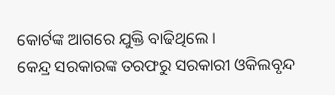କୋର୍ଟଙ୍କ ଆଗରେ ଯୁକ୍ତି ବାଢିଥିଲେ ।
କେନ୍ଦ୍ର ସରକାରଙ୍କ ତରଫରୁ ସରକାରୀ ଓକିଲବୃନ୍ଦ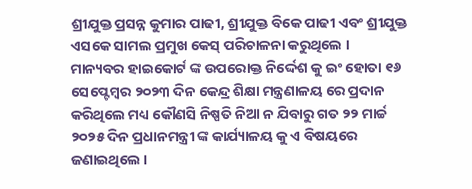ଶ୍ରୀଯୁକ୍ତ ପ୍ରସନ୍ନ କୁମାର ପାଢୀ, ଶ୍ରୀଯୁକ୍ତ ବିକେ ପାଢୀ ଏବଂ ଶ୍ରୀଯୁକ୍ତ ଏସକେ ସାମଲ ପ୍ରମୁଖ କେସ୍ ପରିଚାଳନା କରୁଥିଲେ ।
ମାନ୍ୟବର ହାଇକୋର୍ଟ ଙ୍କ ଉପରୋକ୍ତ ନିର୍ଦ୍ଦେଶ କୁ ଇଂ ହୋତା ୧୬ ସେପ୍ଟେମ୍ବର ୨୦୨୩ ଦିନ କେନ୍ଦ୍ର ଶିକ୍ଷା ମନ୍ତ୍ରଣାଳୟ ରେ ପ୍ରଦାନ କରିଥିଲେ ମଧ୍ୟ କୌଣସି ନିଷ୍ପତି ନିଆ ନ ଯିବାରୁ ଗତ ୨୨ ମାର୍ଚ୍ଚ ୨୦୨୫ ଦିନ ପ୍ରଧାନମନ୍ତ୍ରୀ ଙ୍କ କାର୍ଯ୍ୟାଳୟ କୁ ଏ ବିଷୟରେ ଜଣାଇଥିଲେ ।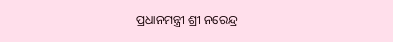ପ୍ରଧାନମନ୍ତ୍ରୀ ଶ୍ରୀ ନରେନ୍ଦ୍ର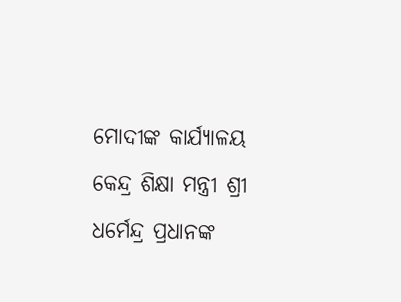ମୋଦୀଙ୍କ କାର୍ଯ୍ୟାଳୟ କେନ୍ଦ୍ର ଶିକ୍ଷା ମନ୍ତ୍ରୀ ଶ୍ରୀ ଧର୍ମେନ୍ଦ୍ର ପ୍ରଧାନଙ୍କ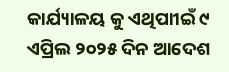କାର୍ଯ୍ୟାଳୟ କୁ ଏଥିପାୀଇଁ ୯ ଏପ୍ରିଲ ୨୦୨୫ ଦିନ ଆଦେଶ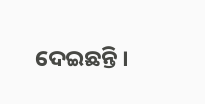ଦେଇଛନ୍ତି ।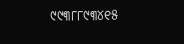୯୯୩୮୮୯୩୪୧୫